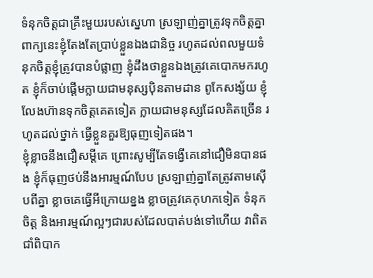ទំនុកចិត្តជាគ្រឹះមួយរបស់ស្នេហា ស្រឡាញ់គ្នាត្រូវទុកចិត្តគ្នា ពាក្យនេះខ្ញុំតែងតែប្រាប់ខ្លួនឯងជានិច្ច រហូតដល់ពលមួយទំនុកចិត្តខ្ញុំត្រូវបានបំផ្លាញ ខ្ញុំដឹងថាខ្លួនឯងត្រូវគេបោកមករហូត ខ្ញុំក៏ចាប់ផ្តេីមក្លាយជាមនុស្សប៉ិនតាមដាន ពូកែសង្ស័យ ខ្ញុំលែងហ៊ានទុកចិត្តគេតទៀត ក្លាយជាមនុស្សដែលគិតច្រើន រហូតដល់ថ្នាក់ ធ្វើខ្លួនគួរឱ្យធុញទៀតផង។
ខ្ញុំខ្លាចនឹងជឿសម្តីគេ ព្រោះសូម្បីតែទង្វេីគេនៅជឿមិនបានផង ខ្ញុំក៏ធុញថប់នឹងអារម្មណ៍បែប ស្រឡាញ់គ្នាតែត្រូវតាមស៊េីបពីគ្នា ខ្លាចគេធ្វេីអីក្រោយខ្នង ខ្លាចត្រូវគេកុហកទៀត ទំនុកចិត្ត និងអារម្មណ៍ល្អៗជារបស់ដែលបាត់បង់ទៅហេីយ វាពិតជាំពិបាក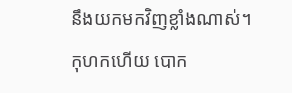នឹងយកមកវិញខ្លាំងណាស់។
កុហកហេីយ បោក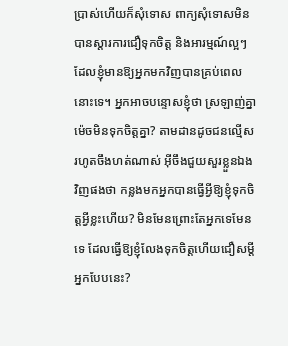ប្រាស់ហេីយក៏សុំទោស ពាក្យសុំទោសមិនបានស្តារការជឿទុកចិត្ត និងអារម្មណ៍ល្អៗដែលខ្ញុំមានឱ្យអ្នកមកវិញបានគ្រប់ពេលនោះទេ។ អ្នកអាចបន្ទោសខ្ញុំថា ស្រឡាញ់គ្នាម៉េចមិនទុកចិត្តគ្នា? តាមដានដូចជនល្មេីសរហូតចឹងហត់ណាស់ អ៊ីចឹងជួយសួរខ្លួនឯងវិញផងថា កន្លងមកអ្នកបានធ្វេីអ្វីឱ្យខ្ញុំទុកចិត្តអ្វីខ្លះហើយ? មិនមែនព្រោះតែអ្នកទេមែនទេ ដែលធ្វេីឱ្យខ្ញុំលែងទុកចិត្តហេីយជឿសម្តីអ្នកបែបនេះ?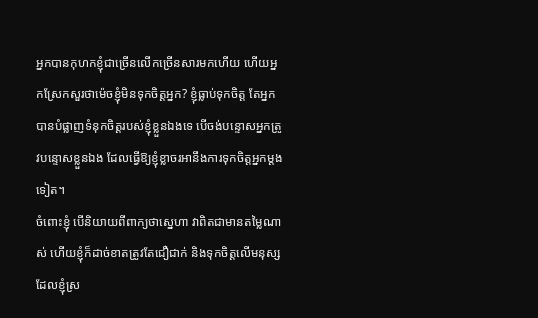អ្នកបានកុហកខ្ញុំជាច្រេីនលេីកច្រេីនសារមកហេីយ ហើយអ្នកស្រែកសួរថាម៉េចខ្ញុំមិនទុកចិត្តអ្នក? ខ្ញុំធ្លាប់ទុកចិត្ត តែអ្នកបានបំផ្លាញទំនុកចិត្តរបស់ខ្ញុំខ្លួនឯងទេ បេីចង់បន្ទោសអ្នកត្រូវបន្ទោសខ្លួនឯង ដែលធ្វេីឱ្យខ្ញុំខ្លាចរអានឹងការទុកចិត្តអ្នកម្តងទៀត។
ចំពោះខ្ញុំ បើនិយាយពីពាក្យថាស្នេហា វាពិតជាមានតម្លៃណាស់ ហើយខ្ញុំក៏ដាច់ខាតត្រូវតែជឿជាក់ និងទុកចិត្តលើមនុស្សដែលខ្ញុំស្រ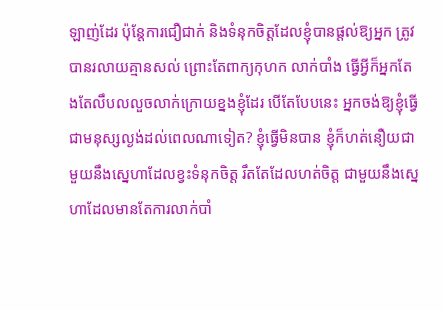ឡាញ់ដែរ ប៉ុន្តែការជឿជាក់ និងទំនុកចិត្តដែលខ្ញុំបានផ្ដល់ឱ្យអ្នក ត្រូវបានរលាយគ្មានសល់ ព្រោះតែពាក្យកុហក លាក់បាំង ធ្វើអ្វីក៏អ្នកតែងតែលឹបលលួចលាក់ក្រោយខ្នងខ្ញុំដែរ បើតែបែបនេះ អ្នកចង់ឱ្យខ្ញុំធ្វើជាមនុស្សល្ងង់ដល់ពេលណាទៀត? ខ្ញុំធ្វើមិនបាន ខ្ញុំក៏ហត់នឿយជាមួយនឹងស្នេហាដែលខ្វះទំនុកចិត្ត រឹតតែដែលហត់ចិត្ត ជាមួយនឹងស្នេហាដែលមានតែការលាក់បាំ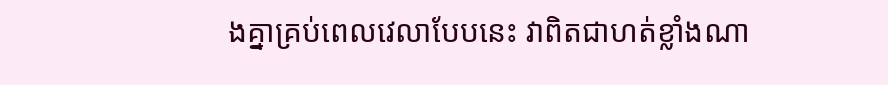ងគ្នាគ្រប់ពេលវេលាបែបនេះ វាពិតជាហត់ខ្លាំងណា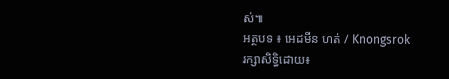ស់៕
អត្ថបទ ៖ អេដមីន ហត់ / Knongsrok
រក្សាសិទ្ធិដោយ៖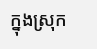ក្នុងស្រុក